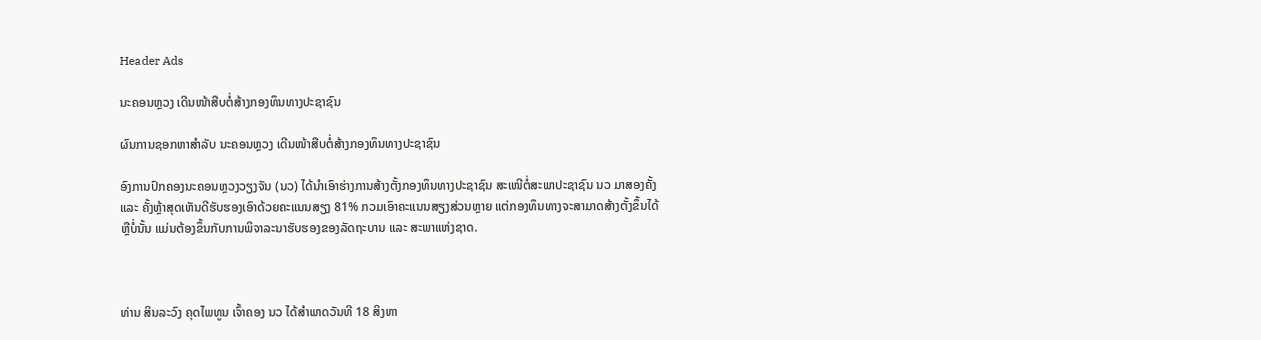Header Ads

ນະຄອນຫຼວງ ເດີນໜ້າສືບຕໍ່ສ້າງກອງທຶນທາງປະຊາຊົນ

ຜົນການຊອກຫາສຳລັບ ນະຄອນຫຼວງ ເດີນໜ້າສືບຕໍ່ສ້າງກອງທຶນທາງປະຊາຊົນ

ອົງການປົກຄອງນະຄອນຫຼວງວຽງຈັນ (ນວ) ໄດ້ນຳເອົາຮ່າງການສ້າງຕັ້ງກອງທຶນທາງປະຊາຊົນ ສະເໜີຕໍ່ສະພາປະຊາຊົນ ນວ ມາສອງຄັ້ງ ແລະ ຄັ້ງຫຼ້າສຸດເຫັນດີຮັບຮອງເອົາດ້ວຍຄະແນນສຽງ 81% ກວມເອົາຄະແນນສຽງສ່ວນຫຼາຍ ແຕ່ກອງທຶນທາງຈະສາມາດສ້າງຕັ້ງຂຶ້ນໄດ້ຫຼືບໍ່ນັ້ນ ແມ່ນຕ້ອງຂຶ້ນກັບການພິຈາລະນາຮັບຮອງຂອງລັດຖະບານ ແລະ ສະພາແຫ່ງຊາດ.



ທ່ານ ສິນລະວົງ ຄຸດໄພທູນ ເຈົ້າຄອງ ນວ ໄດ້ສຳພາດວັນທີ 18 ສິງຫາ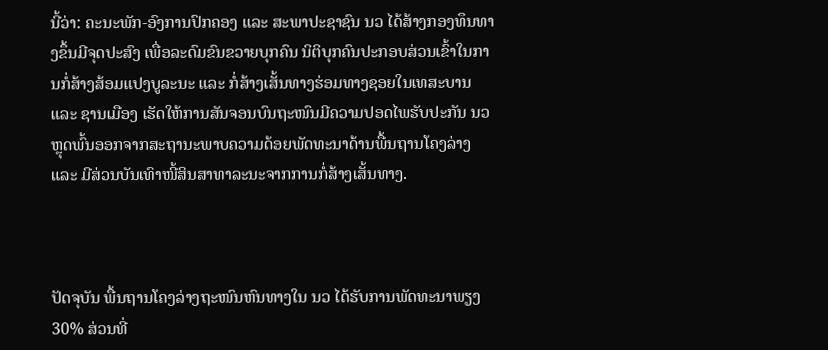ນີ້ວ່າ: ຄະນະພັກ-ອົງການປົກຄອງ ແລະ ສະພາປະຊາຊົນ ນວ ໄດ້ສ້າງກອງທຶນທາງຂຶ້ນມີຈຸດປະສົງ ເພື່ອລະດົມຂົນຂວາຍບຸກຄົນ ນິຕິບຸກຄົນປະກອບສ່ວນເຂົ້າໃນການກໍ່ສ້າງສ້ອມແປງບູລະນະ ແລະ ກໍ່ສ້າງເສັ້ນທາງຮ່ອມທາງຊອຍໃນເທສະບານ ແລະ ຊານເມືອງ ເຮັດໃຫ້ການສັນຈອນບົນຖະໜົນມີຄວາມປອດໄພຮັບປະກັນ ນວ ຫຼຸດພົ້ນອອກຈາກສະຖານະພາບຄວາມດ້ອຍພັດທະນາດ້ານພື້ນຖານໂຄງລ່າງ ແລະ ມີສ່ວນບັນເທົາໜີ້ສິນສາທາລະນະຈາກການກໍ່ສ້າງເສັ້ນທາງ.



ປັດຈຸບັນ ພື້ນຖານໂຄງລ່າງຖະໜົນຫົນທາງໃນ ນວ ໄດ້ຮັບການພັດທະນາພຽງ 30% ສ່ວນທີ່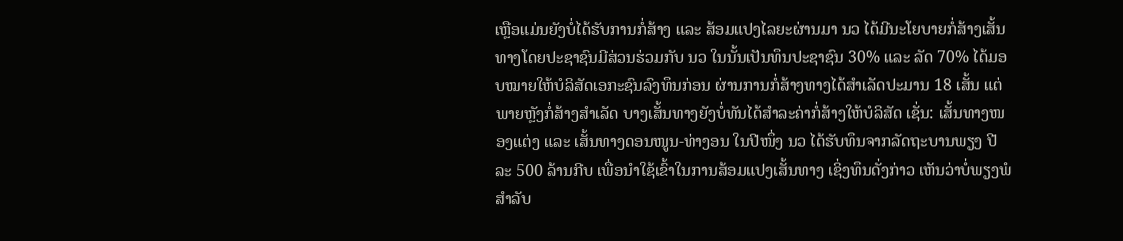ເຫຼືອແມ່ນຍັງບໍ່ໄດ້ຮັບການກໍ່ສ້າງ ແລະ ສ້ອມແປງໄລຍະຜ່ານມາ ນວ ໄດ້ມີນະໂຍບາຍກໍ່ສ້າງເສັ້ນທາງໂດຍປະຊາຊົນມີສ່ວນຮ່ວມກັບ ນວ ໃນນັ້ນເປັນທຶນປະຊາຊົນ 30% ແລະ ລັດ 70% ໄດ້ມອບໝາຍໃຫ້ບໍລິສັດເອກະຊົນລົງທຶນກ່ອນ ຜ່ານການກໍ່ສ້າງທາງໄດ້ສຳເລັດປະມານ 18 ເສັ້ນ ແຕ່ພາຍຫຼັງກໍ່ສ້າງສຳເລັດ ບາງເສັ້ນທາງຍັງບໍ່ທັນໄດ້ສຳລະຄ່າກໍ່ສ້າງໃຫ້ບໍລິສັດ ເຊັ່ນ: ເສັ້ນທາງໜອງແຕ່ງ ແລະ ເສັ້ນທາງດອນໜູນ-ທ່າງອນ ໃນປີໜຶ່ງ ນວ ໄດ້ຮັບທຶນຈາກລັດຖະບານພຽງ ປີລະ 500 ລ້ານກີບ ເພື່ອນຳໃຊ້ເຂົ້າໃນການສ້ອມແປງເສັ້ນທາງ ເຊິ່ງທຶນດັ່ງກ່າວ ເຫັນວ່າບໍ່ພຽງພໍສຳລັບ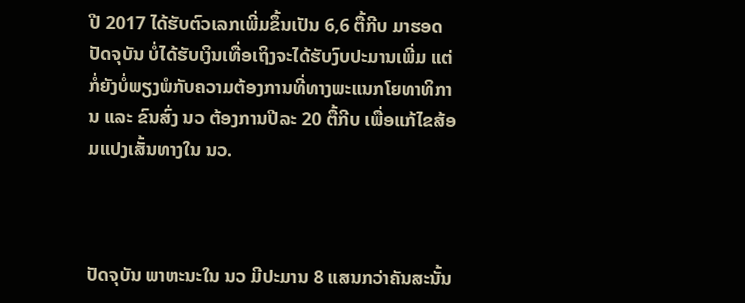ປີ 2017 ໄດ້ຮັບຕົວເລກເພີ່ມຂຶ້ນເປັນ 6,6 ຕື້ກີບ ມາຮອດປັດຈຸບັນ ບໍ່ໄດ້ຮັບເງິນເທື່ອເຖິງຈະໄດ້ຮັບງົບປະມານເພີ່ມ ແຕ່ກໍ່ຍັງບໍ່ພຽງພໍກັບຄວາມຕ້ອງການທີ່ທາງພະແນກໂຍທາທິການ ແລະ ຂົນສົ່ງ ນວ ຕ້ອງການປີລະ 20 ຕື້ກີບ ເພື່ອແກ້ໄຂສ້ອມແປງເສັ້ນທາງໃນ ນວ.



ປັດຈຸບັນ ພາຫະນະໃນ ນວ ມີປະມານ 8 ແສນກວ່າຄັນສະນັ້ນ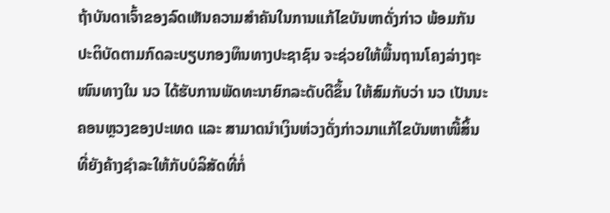ຖ້າບັນດາເຈົ້າຂອງລົດເຫັນຄວາມສຳຄັນໃນການແກ້ໄຂບັນຫາດັ່ງກ່າວ ພ້ອມກັນປະຕິບັດຕາມກົດລະບຽບກອງທຶນທາງປະຊາຊົນ ຈະຊ່ວຍໃຫ້ພື້ນຖານໂຄງລ່າງຖະໜົນທາງໃນ ນວ ໄດ້ຮັບການພັດທະນາຍົກລະດັບດີຂຶ້ນ ໃຫ້ສົມກັບວ່າ ນວ ເປັນນະຄອນຫຼວງຂອງປະເທດ ແລະ ສາມາດນຳເງິນຫ່ວງດັ່ງກ່າວມາແກ້ໄຂບັນຫາໜີ້ສິ້ນ ທີ່ຍັງຄ້າງຊຳລະໃຫ້ກັບບໍລິສັດທີ່ກໍ່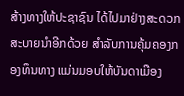ສ້າງທາງໃຫ້ປະຊາຊົນ ໄດ້ໄປມາຢ່າງສະດວກສະບາຍນຳອີກດ້ວຍ ສຳລັບການຄຸ້ມຄອງກອງທຶນທາງ ແມ່ນມອບໃຫ້ບັນດາເມືອງ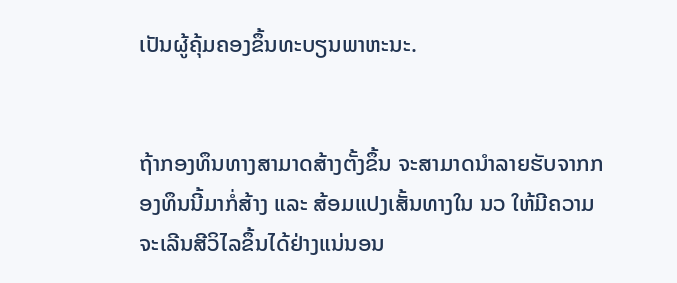ເປັນຜູ້ຄຸ້ມຄອງຂຶ້ນທະບຽນພາຫະນະ.


ຖ້າກອງທຶນທາງສາມາດສ້າງຕັ້ງຂຶ້ນ ຈະສາມາດນຳລາຍຮັບຈາກກອງທຶນນີ້ມາກໍ່ສ້າງ ແລະ ສ້ອມແປງເສັ້ນທາງໃນ ນວ ໃຫ້ມີຄວາມຈະເລີນສີວິໄລຂຶ້ນໄດ້ຢ່າງແນ່ນອນ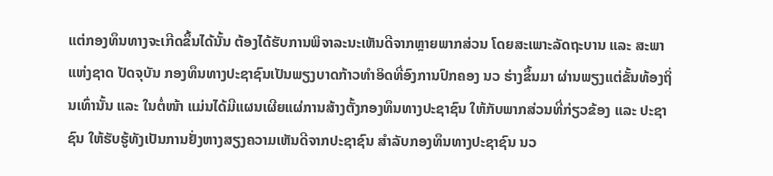ແຕ່ກອງທຶນທາງຈະເກີດຂຶ້ນໄດ້ນັ້ນ ຕ້ອງໄດ້ຮັບການພິຈາລະນະເຫັນດີຈາກຫຼາຍພາກສ່ວນ ໂດຍສະເພາະລັດຖະບານ ແລະ ສະພາແຫ່ງຊາດ ປັດຈຸບັນ ກອງທຶນທາງປະຊາຊົນເປັນພຽງບາດກ້າວທຳອິດທີ່ອົງການປົກຄອງ ນວ ຮ່າງຂຶ້ນມາ ຜ່ານພຽງແຕ່ຂັ້ນທ້ອງຖິ່ນເທົ່ານັ້ນ ແລະ ໃນຕໍ່ໜ້າ ແມ່ນໄດ້ມີແຜນເຜີຍແຜ່ການສ້າງຕັ້ງກອງທຶນທາງປະຊາຊົນ ໃຫ້ກັບພາກສ່ວນທີ່ກ່ຽວຂ້ອງ ແລະ ປະຊາຊົນ ໃຫ້ຮັບຮູ້ທັງເປັນການຢັ່ງຫາງສຽງຄວາມເຫັນດີຈາກປະຊາຊົນ ສຳລັບກອງທຶນທາງປະຊາຊົນ ນວ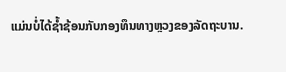ແມ່ນບໍ່ໄດ້ຊ້ຳຊ້ອນກັບກອງທຶນທາງຫຼວງຂອງລັດຖະບານ.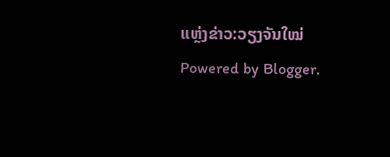ແຫຼ່ງຂ່າວ:ວຽງຈັນໃໝ່
Powered by Blogger.